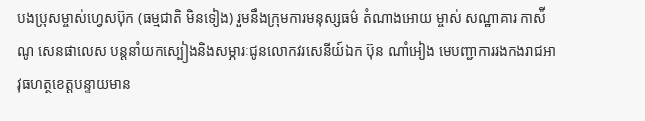បងប្រុសម្ចាស់ហ្វេសប៊ុក (ធម្មជាតិ មិនទៀង) រួមនឹងក្រុមការមនុស្សធម៌ តំណាងអោយ ម្ចាស់ សណ្ឋាគារ កាស៉ីណូ សេនផាលេស បន្តនាំយកស្បៀងនិងសម្ភារៈជូនលោកវរសេនីយ៍ឯក ប៊ុន ណាំអៀង មេបញ្ជាការរងកងរាជអាវុធហត្ថខេត្តបន្ទាយមាន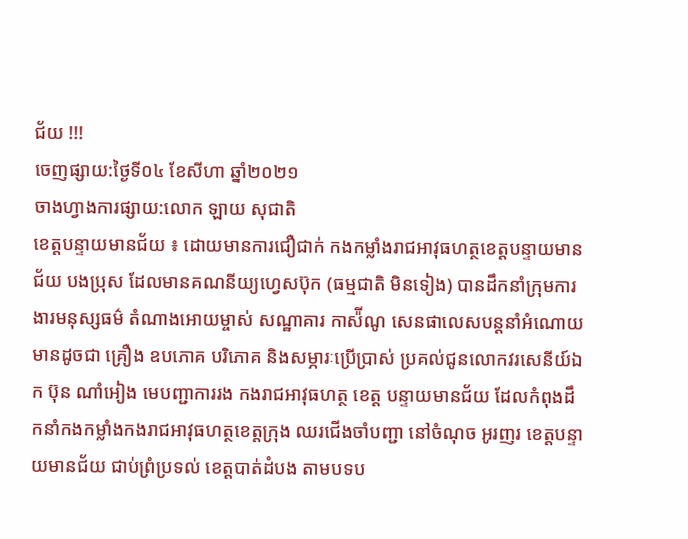ជ័យ !!!
ចេញផ្សាយ:ថ្ងៃទី០៤ ខែសីហា ឆ្នាំ២០២១
ចាងហ្វាងការផ្សាយ:លោក ឡាយ សុជាតិ
ខេត្តបន្ទាយមានជ័យ ៖ ដោយមានការជឿជាក់ កងកម្លាំងរាជអាវុធហត្ថខេត្តបន្ទាយមានជ័យ បងប្រុស ដែលមានគណនីយ្យហ្វេសប៊ុក (ធម្មជាតិ មិនទៀង) បានដឹកនាំក្រុមការងារមនុស្សធម៌ តំណាងអោយម្ចាស់ សណ្ឋាគារ កាស៉ីណូ សេនផាលេសបន្តនាំអំណោយ មានដូចជា គ្រឿង ឧបភោគ បរិភោគ និងសម្ភារៈប្រើប្រាស់ ប្រគល់ជូនលោកវរសេនីយ៍ឯក ប៊ុន ណាំអៀង មេបញ្ជាការរង កងរាជអាវុធហត្ថ ខេត្ត បន្ទាយមានជ័យ ដែលកំពុងដឹកនាំកងកម្លាំងកងរាជអាវុធហត្ថខេត្តក្រុង ឈរជើងចាំបញ្ជា នៅចំណុច អូរញរ ខេត្តបន្ទាយមានជ័យ ជាប់ព្រំប្រទល់ ខេត្តបាត់ដំបង តាមបទប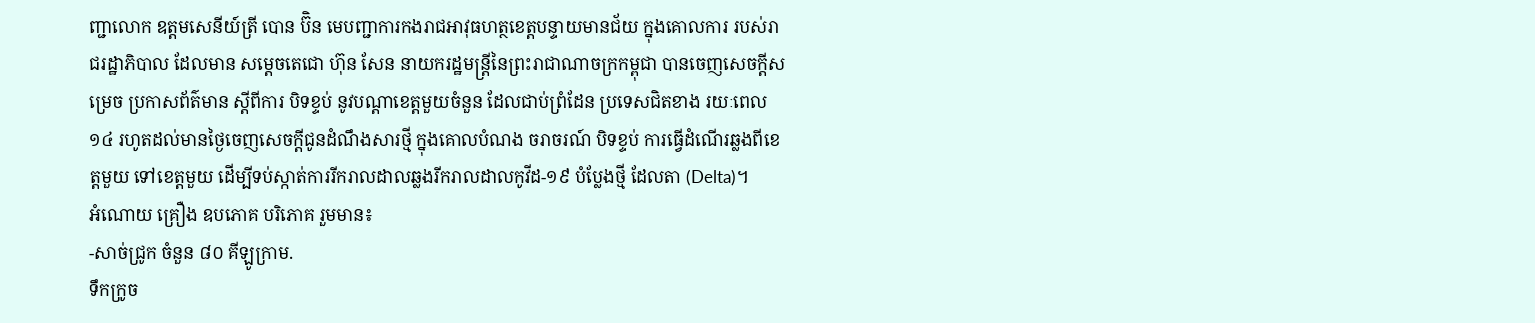ញ្ជាលោក ឧត្តមសេនីយ៍ត្រី បោន ប៊ិន មេបញ្ជាការកងរាជអាវុធហត្ថខេត្តបន្ទាយមានជ័យ ក្នុងគោលការ របស់រាជរដ្ឋាភិបាល ដែលមាន សម្តេចតេជោ ហ៊ុន សែន នាយករដ្ឋមន្ត្រីនៃព្រះរាជាណាចក្រកម្ពុជា បានចេញសេចក្តីសម្រេច ប្រកាសព័ត៌មាន ស្តីពីការ បិទខ្ទប់ នូវបណ្តាខេត្តមួយចំនួន ដែលជាប់ព្រំដែន ប្រទេសជិតខាង រយៈពេល១៤ រហូតដល់មានថ្ងៃចេញសេចក្តីជូនដំណឹងសារថ្មី ក្នុងគោលបំណង ចរាចរណ៍ បិទខ្ទប់ ការធ្វើដំណើរឆ្លងពីខេត្តមួយ ទៅខេត្តមួយ ដើម្បីទប់ស្កាត់ការរីករាលដាលឆ្លងរីករាលដាលកូវីដ-១៩ បំប្លែងថ្មី ដែលតា (Delta)។
អំណោយ គ្រឿង ឧបភោគ បរិភោគ រួមមាន៖
-សាច់ជ្រូក ចំនួន ៨០ គីឡូក្រាម.
ទឹកក្រូច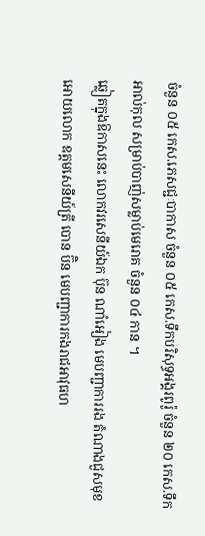ចំនួន ០៥ កេស.ភេសជ្ជៈបាកាស ចំនួន ០៥ កេស.ទឹកបរិសុទ្ធអង្គរពូរ៉ូ ចំនួន ២០ កេស.ទឹកអាល់កុល សម្រាប់បាញ់សម្លាប់មេរោគ ចំនួន ០៤ កាន ។
ឆ្លៀតក្នុងឱកាសនេះ លោកវរសេនីយ៍ឯក ប៊ុន ណាំអៀង មេបញ្ជាការរង តំណាងជួសមុខអោយលោក ឧត្តមសេនីយ៍ត្រី បោន ប៊ិន មេបញ្ជាការកងរាជអាវុធហ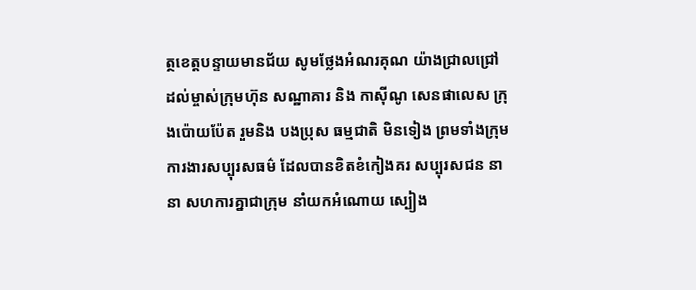ត្ថខេត្តបន្ទាយមានជ័យ សូមថ្លែងអំណរគុណ យ៉ាងជ្រាលជ្រៅ ដល់ម្ចាស់ក្រុមហ៊ុន សណ្ឋាគារ និង កាស៊ីណូ សេនផាលេស ក្រុងប៉ោយប៉ែត រួមនិង បងប្រុស ធម្មជាតិ មិនទៀង ព្រមទាំងក្រុមការងារសប្បុរសធម៌ ដែលបានខិតខំកៀងគរ សប្បុរសជន នានា សហការគ្នាជាក្រុម នាំយកអំណោយ ស្បៀង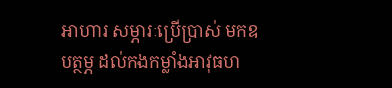អាហារ សម្ភារៈប្រើប្រាស់ មកឧបត្ថម្ភ ដល់កងកម្លាំងអាវុធហ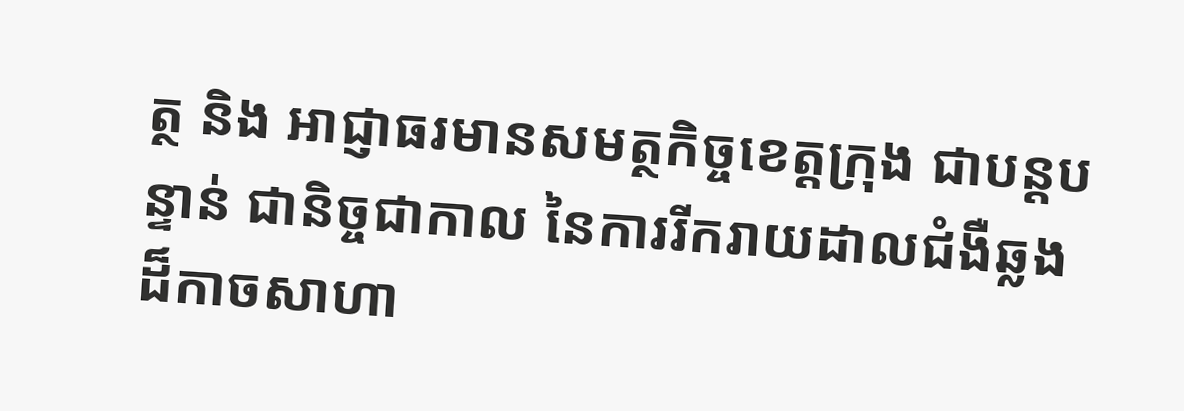ត្ថ និង អាជ្ញាធរមានសមត្ថកិច្ចខេត្តក្រុង ជាបន្តបន្ទាន់ ជានិច្ចជាកាល នៃការរីករាយដាលជំងឺឆ្លងដ៏កាចសាហា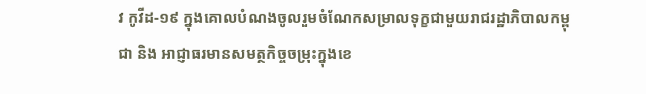វ កូវីដ-១៩ ក្នុងគោលបំណងចូលរួមចំណែកសម្រាលទុក្ខជាមួយរាជរដ្ឋាភិបាលកម្ពុជា និង អាជ្ញាធរមានសមត្ថកិច្ចចម្រុះក្នុងខេ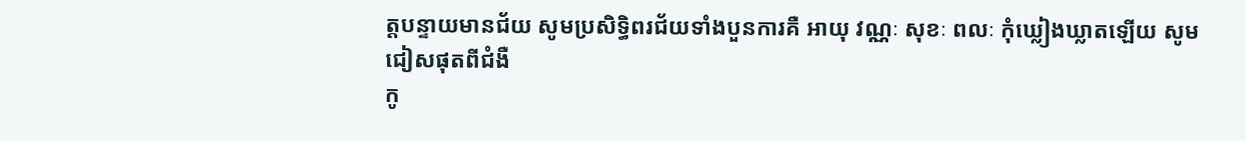ត្តបន្ទាយមានជ័យ សូមប្រសិទ្ធិពរជ័យទាំងបួនការគឺ អាយុ វណ្ណៈ សុខៈ ពលៈ កុំឃ្លៀងឃ្លាតឡើយ សូមជៀសផុតពីជំងឺ
កូ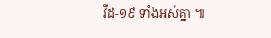វីដ-១៩ ទាំងអស់គ្នា ៕